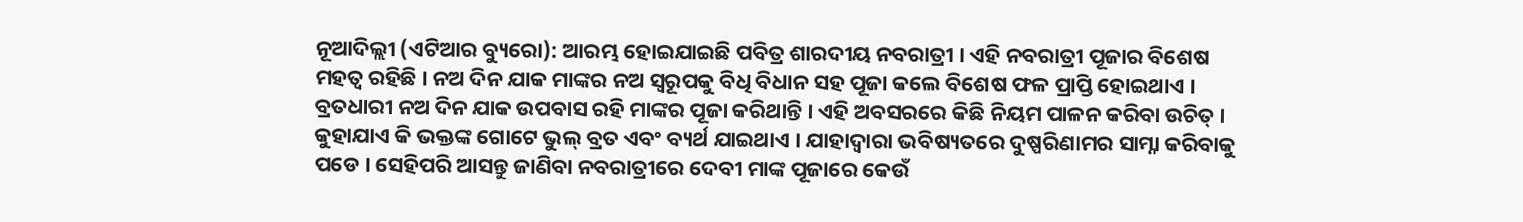ନୂଆଦିଲ୍ଲୀ (ଏଟିଆର ବ୍ୟୁରୋ): ଆରମ୍ଭ ହୋଇଯାଇଛି ପବିତ୍ର ଶାରଦୀୟ ନବରାତ୍ରୀ । ଏହି ନବରାତ୍ରୀ ପୂଜାର ବିଶେଷ ମହତ୍ୱ ରହିଛି । ନଅ ଦିନ ଯାକ ମାଙ୍କର ନଅ ସ୍ୱରୂପକୁ ବିଧି ବିଧାନ ସହ ପୂଜା କଲେ ବିଶେଷ ଫଳ ପ୍ରାପ୍ତି ହୋଇଥାଏ । ବ୍ରତଧାରୀ ନଅ ଦିନ ଯାକ ଉପବାସ ରହି ମାଙ୍କର ପୂଜା କରିଥାନ୍ତି । ଏହି ଅବସରରେ କିଛି ନିୟମ ପାଳନ କରିବା ଉଚିତ୍ । କୁହାଯାଏ କି ଭକ୍ତଙ୍କ ଗୋଟେ ଭୁଲ୍ ବ୍ରତ ଏବଂ ବ୍ୟର୍ଥ ଯାଇଥାଏ । ଯାହାଦ୍ୱାରା ଭବିଷ୍ୟତରେ ଦୁଷ୍ପରିଣାମର ସାମ୍ନା କରିବାକୁ ପଡେ । ସେହିପରି ଆସନ୍ତୁ ଜାଣିବା ନବରାତ୍ରୀରେ ଦେବୀ ମାଙ୍କ ପୂଜାରେ କେଉଁ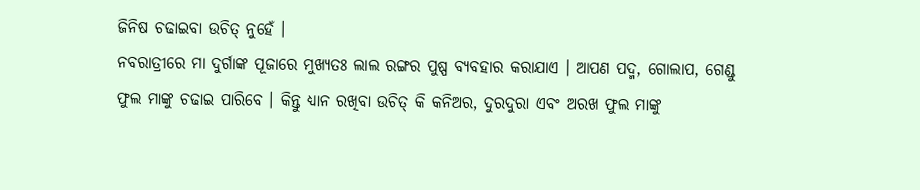ଜିନିଷ ଚଢାଇବା ଉଚିତ୍ ନୁହେଁ ।
ନବରାତ୍ରୀରେ ମା ଦୁର୍ଗାଙ୍କ ପୂଜାରେ ମୁଖ୍ୟତଃ ଲାଲ ରଙ୍ଗର ପୁଷ୍ପ ବ୍ୟବହାର କରାଯାଏ । ଆପଣ ପଦ୍ମ, ଗୋଲାପ, ଗେଣ୍ଡୁ ଫୁଲ ମାଙ୍କୁ ଚଢାଇ ପାରିବେ । କିନ୍ତୁ ଧ୍ୟାନ ରଖିବା ଉଚିତ୍ କି କନିଅର, ଦୁରଦୁରା ଏବଂ ଅରଖ ଫୁଲ ମାଙ୍କୁ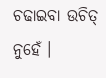ଚଢାଇବା ଉଚିତ୍ ନୁହେଁ ।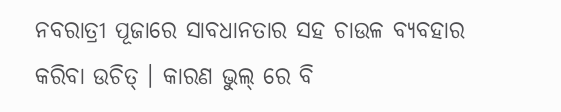ନବରାତ୍ରୀ ପୂଜାରେ ସାବଧାନତାର ସହ ଚାଉଳ ବ୍ୟବହାର କରିବା ଉଚିତ୍ । କାରଣ ଭୁଲ୍ ରେ ବି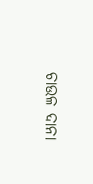ଚାଉଳ ଦାନା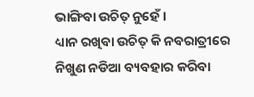ଭାଙ୍ଗିବା ଉଚିତ୍ ନୁହେଁ ।
ଧ୍ୟାନ ରଖିବା ଉଚିତ୍ କି ନବରାତ୍ରୀରେ ନିଖୁଣ ନଡିଆ ବ୍ୟବହାର କରିବା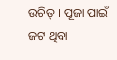ଉଚିତ୍ । ପୂଜା ପାଇଁ ଜଟ ଥିବା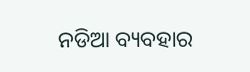ନଡିଆ ବ୍ୟବହାର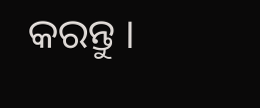କରନ୍ତୁ ।